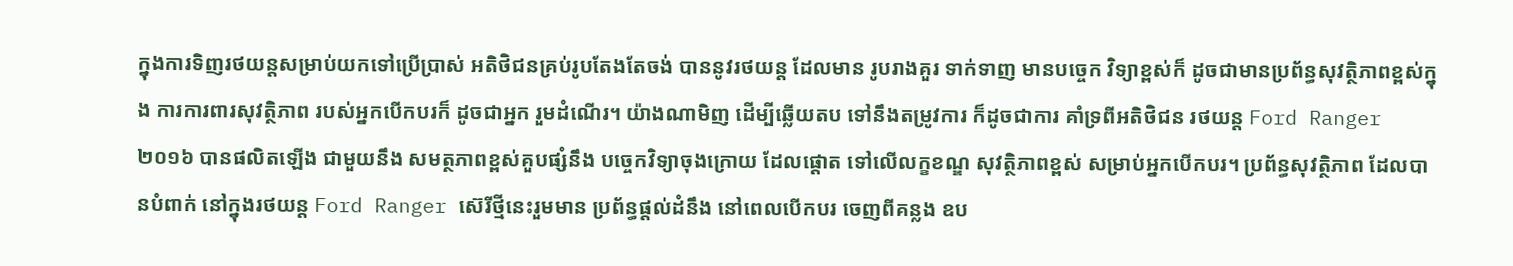ក្នុងការទិញរថយន្តសម្រាប់យកទៅប្រើប្រាស់ អតិថិជនគ្រប់រូបតែងតែចង់ បាននូវរថយន្ត ដែលមាន រូបរាងគួរ ទាក់ទាញ មានបច្ចេក វិទ្យាខ្ពស់ក៏ ដូចជាមានប្រព័ន្ធសុវត្ថិភាពខ្ពស់ក្នុង ការការពារសុវត្ថិភាព របស់អ្នកបើកបរក៏ ដូចជាអ្នក រួមដំណើរ។ យ៉ាងណាមិញ ដើម្បីឆ្លើយតប ទៅនឹងតម្រូវការ ក៏ដូចជាការ គាំទ្រពីអតិថិជន រថយន្ត Ford Ranger ២០១៦ បានផលិតឡើង ជាមួយនឹង សមត្ថភាពខ្ពស់គួបផ្សំនឹង បច្ចេកវិទ្យាចុងក្រោយ ដែលផ្តោត ទៅលើលក្ខខណ្ឌ សុវត្ថិភាពខ្ពស់ សម្រាប់អ្នកបើកបរ។ ប្រព័ន្ធសុវត្ថិភាព ដែលបានបំពាក់ នៅក្នុងរថយន្ត Ford Ranger ស៊េរីថ្មីនេះរួមមាន ប្រព័ន្ធផ្តល់ដំនឹង នៅពេលបើកបរ ចេញពីគន្លង ឧប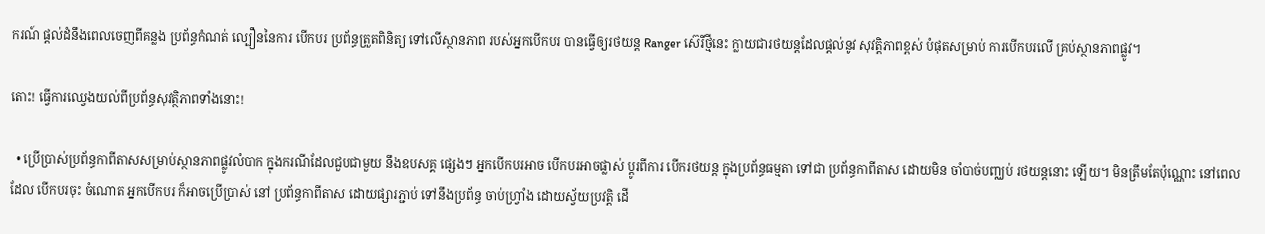ករណ៍ ផ្តល់ដំនឹងពេលចេញពីគន្លង ប្រព័ន្ធកំណត់ ល្បឿននៃការ បើកបរ ប្រព័ន្ធត្រួតពិនិត្យ ទៅលើស្ថានភាព របស់អ្នកបើកបរ បានធ្វើឲ្យរថយន្ត Ranger ស៊េរីថ្មីនេះ ក្លាយជារថយន្តដែលផ្តល់នូវ សុវត្តិភាពខ្ពស់ បំផុតសម្រាប់ ការបើកបរលើ គ្រប់ស្ថានភាពផ្លូវ។

តោះ! ធ្វើការឈ្វេងយល់ពីប្រព័ន្ធសុវត្ថិភាពទាំងនោះ!

  • ប្រើប្រាស់ប្រព័ន្ធកាពីតាសសម្រាប់ស្ថានភាពផ្លូវលំបាក ក្នុងករណីដែលជួបជាមួយ នឹងឧបសគ្គ ផ្សេងៗ អ្នកបើកបរអាច បើកបរអាចផ្លាស់ ប្តូរពីការ បើករថយន្ត ក្នុងប្រព័ន្ធធម្មតា ទៅជា ប្រព័ន្ធកាពីតាស ដោយមិន ចាំបាច់បញ្ឈប់ រថយន្តនោះ ឡើយ។ មិនត្រឹមតែប៉ុណ្ណោះ នៅពេលដែល បើកបរចុះ ចំណោត អ្នកបើកបរ ក៏អាចប្រើប្រាស់ នៅ ប្រព័ន្ធកាពីតាស ដោយផ្សារភ្ជាប់ ទៅនឹងប្រព័ន្ធ ចាប់ហ្វ្រាំង ដោយស្វ័យប្រវត្តិ ដើ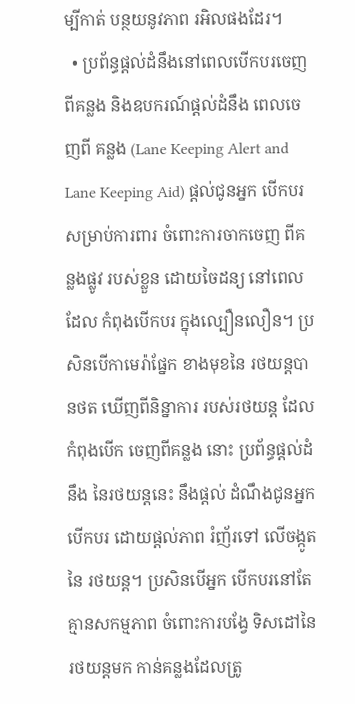ម្បីកាត់ បន្ថយនូវភាព រអិលផងដែរ។
  • ប្រព័ន្ធផ្តល់ដំនឹងនៅពេលបើកបរចេញពីគន្លង និងឧបករណ៍ផ្តល់ដំនឹង ពេលចេញពី គន្លង (Lane Keeping Alert and Lane Keeping Aid) ផ្តល់ជូនអ្នក បើកបរ សម្រាប់ការពារ ចំពោះការចាកចេញ ពីគន្លងផ្លូវ របស់ខ្លួន ដោយចៃដន្យ នៅពេលដែល កំពុងបើកបរ ក្នុងល្បឿនលឿន។ ប្រសិនបើកាមេរ៉ាផ្នែក ខាងមុខនៃ រថយន្តបានថត ឃើញពីនិន្នាការ របស់រថយន្ត ដែលកំពុងបើក ចេញពីគន្លង នោះ ប្រព័ន្ធផ្តល់ដំនឹង នៃរថយន្តនេះ នឹងផ្ដល់ ដំណឹងជូនអ្នកបើកបរ ដោយផ្តល់ភាព រំញ័រទៅ លើចង្កូតនៃ រថយន្ត។ ប្រសិនបើអ្នក បើកបរនៅតែ គ្មានសកម្មភាព ចំពោះការបង្វែ ទិសដៅនៃរថយន្តមក កាន់គន្លងដែលត្រូ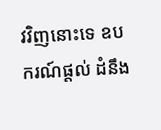វវិញនោះទេ ឧបករណ៍ផ្តល់ ដំនឹង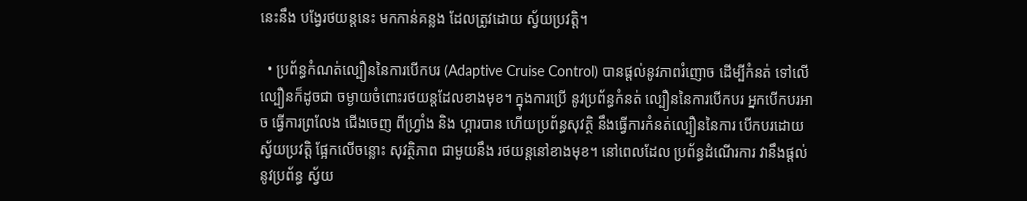នេះនឹង បង្វែរថយន្តនេះ មកកាន់គន្លង ដែលត្រូវដោយ ស្វ័យប្រវត្តិ។

  • ប្រព័ន្ធកំណត់ល្បឿននៃការបើកបរ (Adaptive Cruise Control) បានផ្តល់នូវភាពរំញោច ដើម្បីកំនត់ ទៅលើ ល្បឿនក៏ដូចជា ចម្ងាយចំពោះរថយន្តដែលខាងមុខ។ ក្នុងការប្រើ នូវប្រព័ន្ធកំនត់ ល្បឿននៃការបើកបរ អ្នកបើកបរអាច ធ្វើការព្រលែង ជើងចេញ ពីហ្វ្រាំង និង ហ្គារបាន ហើយប្រព័ន្ធសុវត្ថិ នឹងធ្វើការកំនត់ល្បឿននៃការ បើកបរដោយ ស្វ័យប្រវត្តិ ផ្អែកលើចន្លោះ សុវត្ថិភាព ជាមួយនឹង រថយន្តនៅខាងមុខ។ នៅពេលដែល ប្រព័ន្ធដំណើរការ វានឹងផ្តល់ នូវប្រព័ន្ធ ស្វ័យ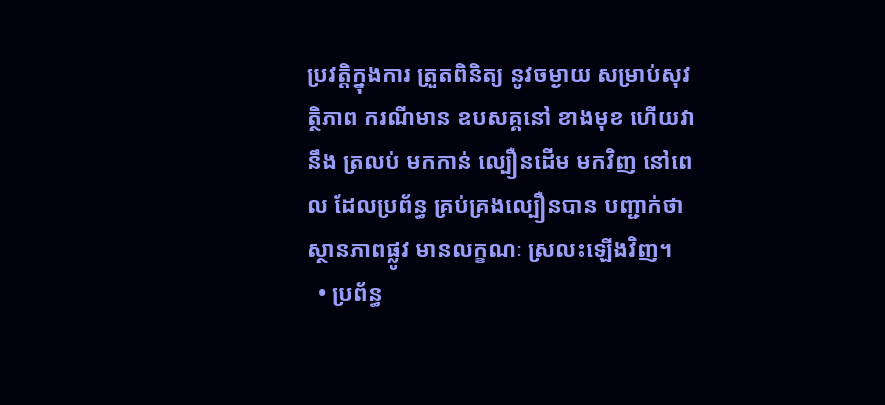ប្រវត្តិក្នុងការ តួ្រតពិនិត្យ នូវចម្ងាយ សម្រាប់សុវត្ថិភាព ករណីមាន ឧបសគ្គនៅ ខាងមុខ ហើយវានឹង ត្រលប់ មកកាន់ ល្បឿនដើម មកវិញ នៅពេល ដែលប្រព័ន្ធ គ្រប់គ្រងល្បឿនបាន បញ្ជាក់ថា ស្ថានភាពផ្លូវ មានលក្ខណៈ ស្រលះឡើងវិញ។
  • ប្រព័ន្ធ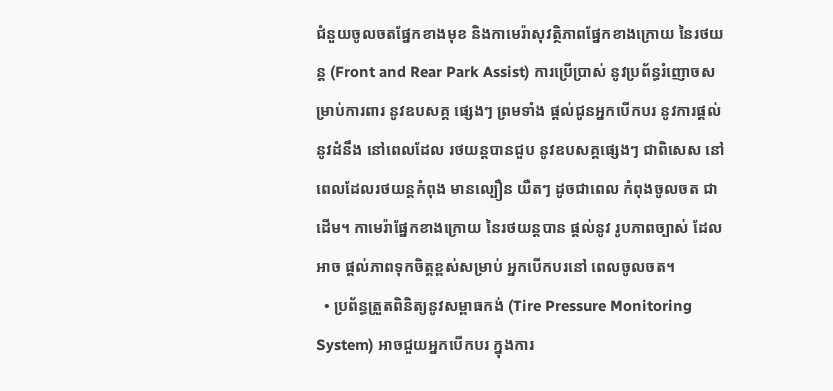ជំនួយចូលចតផ្នែកខាងមុខ និងកាមេរ៉ាសុវត្ថិភាពផ្នែកខាងក្រោយ នៃរថយន្ត (Front and Rear Park Assist) ការប្រើប្រាស់ នូវប្រព័ន្ធរំញោចសម្រាប់ការពារ នូវឧបសគ្គ ផ្សេងៗ ព្រមទាំង ផ្តល់ជូនអ្នកបើកបរ នូវការផ្តល់ នូវដំនឹង នៅពេលដែល រថយន្តបានជួប នូវឧបសគ្គផ្សេងៗ ជាពិសេស នៅពេលដែលរថយន្តកំពុង មានល្បឿន យឺតៗ ដូចជាពេល កំពុងចូលចត ជាដើម។ កាមេរ៉ាផ្នែកខាងក្រោយ នៃរថយន្តបាន ផ្តល់នូវ រូបភាពច្បាស់ ដែលអាច ផ្តល់ភាពទុកចិត្តខ្ពស់សម្រាប់ អ្នកបើកបរនៅ ពេលចូលចត។
  • ប្រព័ន្ធត្រួតពិនិត្យនូវសម្ពាធកង់ (Tire Pressure Monitoring System) អាចជួយអ្នកបើកបរ ក្នុងការ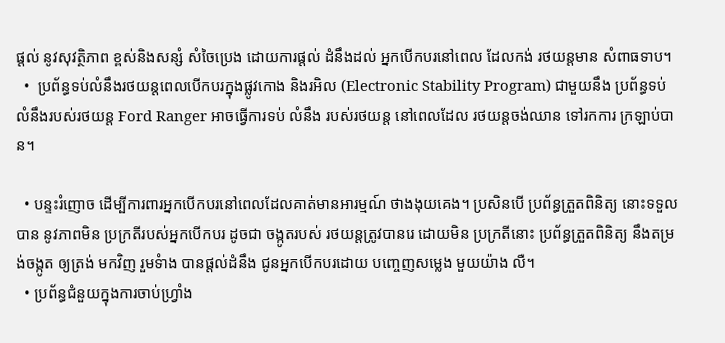ផ្តល់ នូវសុវត្ថិភាព ខ្ពស់និងសន្សំ សំចៃប្រេង ដោយការផ្តល់ ដំនឹងដល់ អ្នកបើកបរនៅពេល ដែលកង់ រថយន្តមាន សំពាធទាប។
  •  ប្រព័ន្ធទប់លំនឹងរថយន្តពេលបើកបរក្នុងផ្លូវកោង និងរអិល (Electronic Stability Program) ជាមួយនឹង ប្រព័ន្ធទប់ លំនឹងរបស់រថយន្ត Ford Ranger អាចធ្វើការទប់ លំនឹង របស់រថយន្ត នៅពេលដែល រថយន្តចង់ឈាន ទៅរកការ ក្រឡាប់បាន។

  • បន្ទះរំញោច ដើម្បីការពារអ្នកបើកបរនៅពេលដែលគាត់មានអារម្មណ៍ ថាងងុយគេង។ ប្រសិនបើ ប្រព័ន្ធត្រួតពិនិត្យ នោះទទួលបាន នូវភាពមិន ប្រក្រតីរបស់អ្នកបើកបរ ដូចជា ចង្កូតរបស់ រថយន្តត្រូវបានរេ ដោយមិន ប្រក្រតីនោះ ប្រព័ន្ធត្រួតពិនិត្យ នឹងតម្រង់ចង្កូត ឲ្យត្រង់ មកវិញ រួមទំាង បានផ្តល់ដំនឹង ជូនអ្នកបើកបរដោយ បញ្ចេញសម្លេង មួយយ៉ាង លឺ។
  • ប្រព័ន្ធជំនួយក្នុងការចាប់ហ្វ្រាំង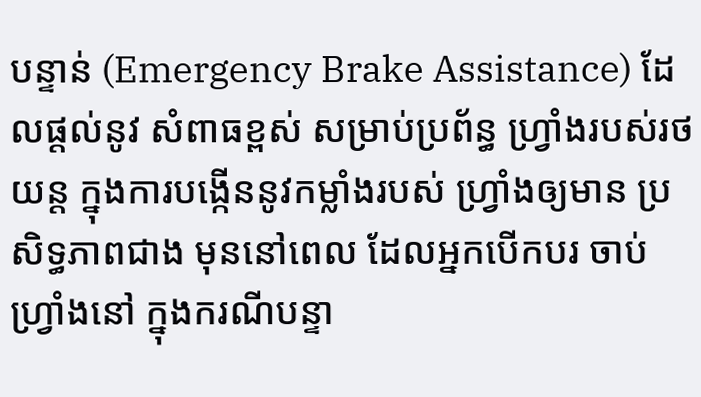បន្ទាន់ (Emergency Brake Assistance) ដែលផ្តល់នូវ សំពាធខ្ពស់ សម្រាប់ប្រព័ន្ធ ហ្វ្រាំងរបស់រថយន្ត ក្នុងការបង្កើននូវកម្លាំងរបស់ ហ្វ្រាំងឲ្យមាន ប្រ សិទ្ធភាពជាង មុននៅពេល ដែលអ្នកបើកបរ ចាប់ហ្វ្រាំងនៅ ក្នុងករណីបន្ទា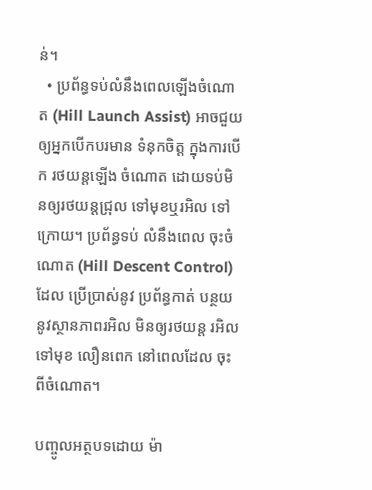ន់។
  • ប្រព័ន្ធទប់លំនឹងពេលឡើងចំណោត (Hill Launch Assist) អាចជួយឲ្យអ្នកបើកបរមាន ទំនុកចិត្ត ក្នុងការបើក រថយន្តឡើង ចំណោត ដោយទប់មិនឲ្យរថយន្តជ្រុល ទៅមុខឬរអិល ទៅក្រោយ។ ប្រព័ន្ធទប់ លំនឹងពេល ចុះចំណោត (Hill Descent Control) ដែល ប្រើប្រាស់នូវ ប្រព័ន្ធកាត់ បន្ថយនូវស្ថានភាពរអិល មិនឲ្យរថយន្ត រអិលទៅមុខ លឿនពេក នៅពេលដែល ចុះពីចំណោត។

បញ្ចូលអត្ថបទដោយ ម៉ា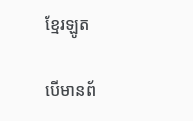ខ្មែរឡូត

បើមានព័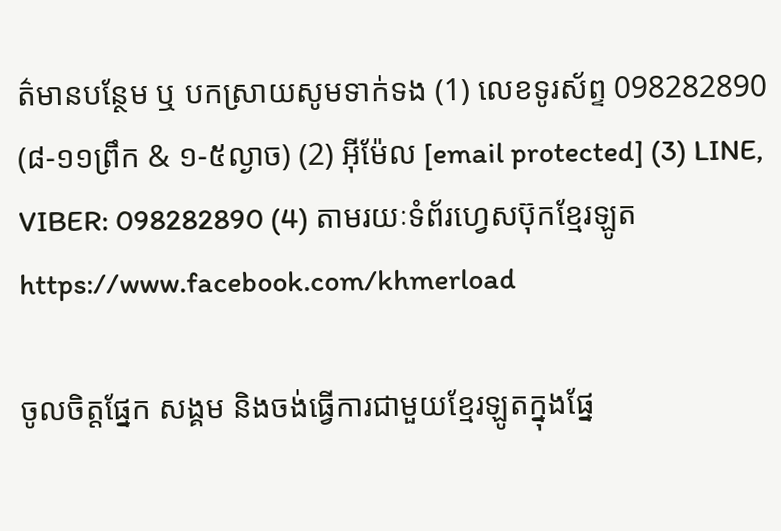ត៌មានបន្ថែម ឬ បកស្រាយសូមទាក់ទង (1) លេខទូរស័ព្ទ 098282890 (៨-១១ព្រឹក & ១-៥ល្ងាច) (2) អ៊ីម៉ែល [email protected] (3) LINE, VIBER: 098282890 (4) តាមរយៈទំព័រហ្វេសប៊ុកខ្មែរឡូត https://www.facebook.com/khmerload

ចូលចិត្តផ្នែក សង្គម និងចង់ធ្វើការជាមួយខ្មែរឡូតក្នុងផ្នែ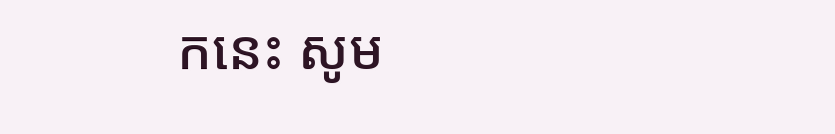កនេះ សូម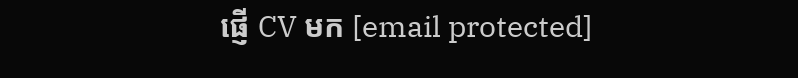ផ្ញើ CV មក [email protected]